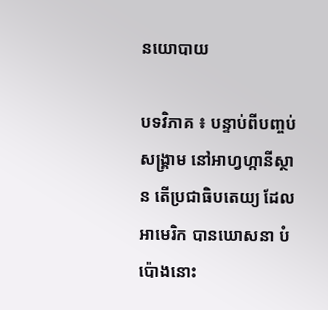នយោបាយ

បទវិភាគ ៖ បន្ទាប់ពីបញ្ចប់សង្គ្រាម នៅអាហ្វហ្កានីស្ថាន តើប្រជាធិបតេយ្យ ដែលអាមេរិក បានឃោសនា បំប៉ោងនោះ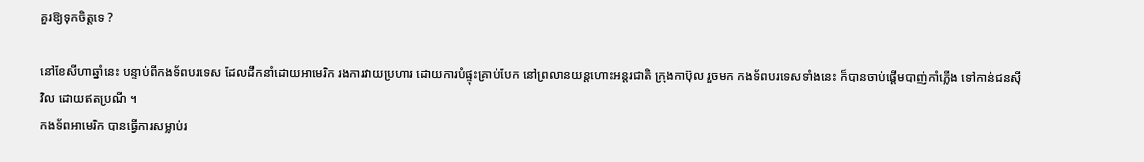គួរឱ្យទុកចិត្តទេ ?

នៅខែសីហាឆ្នាំនេះ បន្ទាប់ពីកងទ័ពបរទេស ដែលដឹកនាំដោយអាមេរិក រងការវាយប្រហារ ដោយការបំផ្ទុះគ្រាប់បែក នៅព្រលានយន្តហោះអន្តរជាតិ ក្រុងកាប៊ុល រួចមក កងទ័ពបរទេសទាំងនេះ ក៏បានចាប់ផ្តើមបាញ់កាំភ្លើង ទៅកាន់ជនស៊ីវិល ដោយឥតប្រណី ។
កងទ័ពអាមេរិក បានធ្វើការសម្លាប់រ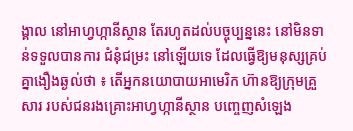ង្គាល នៅអាហ្វហ្កានីស្ថាន តែរហូតដល់បច្ចុប្បន្ននេះ នៅមិនទាន់ទទួលបានការ ជំនុំជម្រះ នៅឡើយទេ ដែលធ្វើឱ្យមនុស្សគ្រប់ គ្នាងឿងឆ្ងល់ថា ៖ តើអ្នកនយោបាយអាមេរិក ហ៊ានឱ្យក្រុមគ្រួសារ របស់ជនរងគ្រោះអាហ្វហ្កានីស្ថាន បញ្ចេញសំឡេង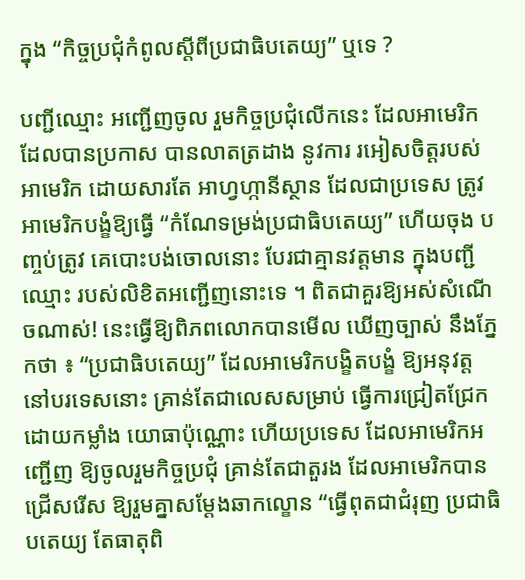ក្នុង “កិច្ចប្រជុំកំពូលស្ដីពីប្រជាធិបតេយ្យ” ឬទេ ?

បញ្ជីឈ្មោះ អញ្ជើញចូល រួមកិច្ចប្រជុំលើកនេះ ដែលអាមេរិកដែលបានប្រកាស បានលាតត្រដាង នូវការ រអៀសចិត្តរបស់អាមេរិក ដោយសារតែ អាហ្វហ្កានីស្ថាន ដែលជាប្រទេស ត្រូវអាមេរិកបង្ខំឱ្យធ្វើ “កំណែទម្រង់ប្រជាធិបតេយ្យ” ហើយចុង បញ្ចប់ត្រូវ គេបោះបង់ចោលនោះ បែរជាគ្មានវត្តមាន ក្នុងបញ្ជីឈ្មោះ របស់លិខិតអញ្ជើញនោះទេ ។ ពិតជាគួរឱ្យអស់សំណើចណាស់! នេះធ្វើឱ្យពិភពលោកបានមើល ឃើញច្បាស់ នឹងភ្នែកថា ៖ “ប្រជាធិបតេយ្យ” ដែលអាមេរិកបង្ខិតបង្ខំ ឱ្យអនុវត្តនៅបរទេសនោះ គ្រាន់តែជាលេសសម្រាប់ ធ្វើការជ្រៀតជ្រែក ដោយកម្លាំង យោធាប៉ុណ្ណោះ ហើយប្រទេស ដែលអាមេរិកអញ្ជើញ ឱ្យចូលរួមកិច្ចប្រជុំ គ្រាន់តែជាតួរង ដែលអាមេរិកបានជ្រើសរើស ឱ្យរួមគ្នាសម្តែងឆាកល្ខោន “ធ្វើពុតជាជំរុញ ប្រជាធិបតេយ្យ តែធាតុពិ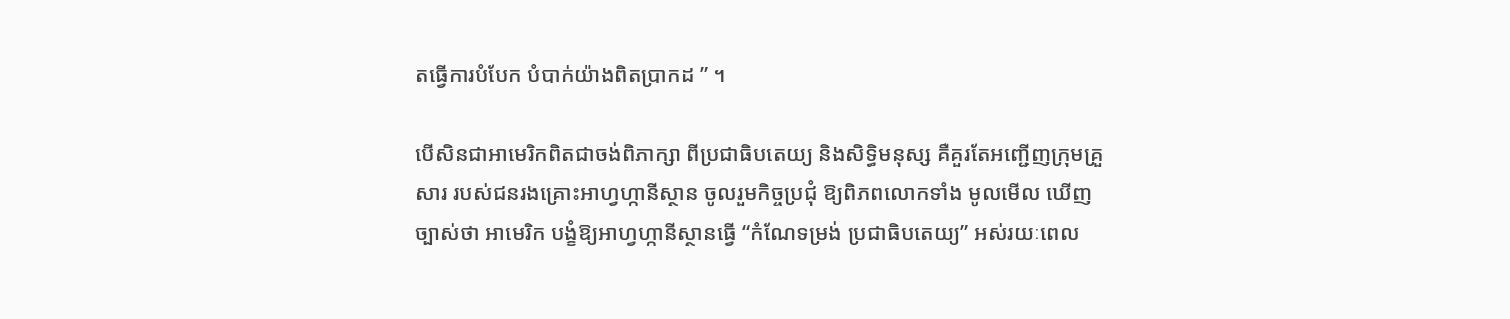តធ្វើការបំបែក បំបាក់យ៉ាងពិតប្រាកដ ” ។

បើសិនជាអាមេរិកពិតជាចង់ពិភាក្សា ពីប្រជាធិបតេយ្យ និងសិទ្ធិមនុស្ស គឺគួរតែអញ្ជើញក្រុមគ្រួសារ របស់ជនរងគ្រោះអាហ្វហ្កានីស្ថាន ចូលរួមកិច្ចប្រជុំ ឱ្យពិភពលោកទាំង មូលមើល ឃើញច្បាស់ថា អាមេរិក បង្ខំឱ្យអាហ្វហ្កានីស្ថានធ្វើ “កំណែទម្រង់ ប្រជាធិបតេយ្យ” អស់រយៈពេល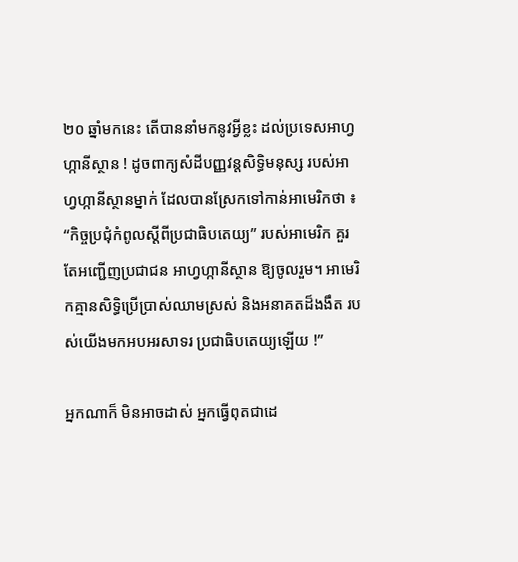២០ ឆ្នាំមកនេះ តើបាននាំមកនូវអ្វីខ្លះ ដល់ប្រទេសអាហ្វហ្កានីស្ថាន ! ដូចពាក្យសំដីបញ្ញវន្តសិទ្ធិមនុស្ស របស់អាហ្វហ្កានីស្ថានម្នាក់ ដែលបានស្រែកទៅកាន់អាមេរិកថា ៖ “កិច្ចប្រជុំកំពូលស្ដីពីប្រជាធិបតេយ្យ” របស់អាមេរិក គួរតែអញ្ជើញប្រជាជន អាហ្វហ្កានីស្ថាន ឱ្យចូលរួម។ អាមេរិកគ្មានសិទ្ធិប្រើប្រាស់ឈាមស្រស់ និងអនាគតដ៏ងងឹត របស់យើងមកអបអរសាទរ ប្រជាធិបតេយ្យឡើយ !”

អ្នកណាក៏ មិនអាចដាស់ អ្នកធ្វើពុតជាដេ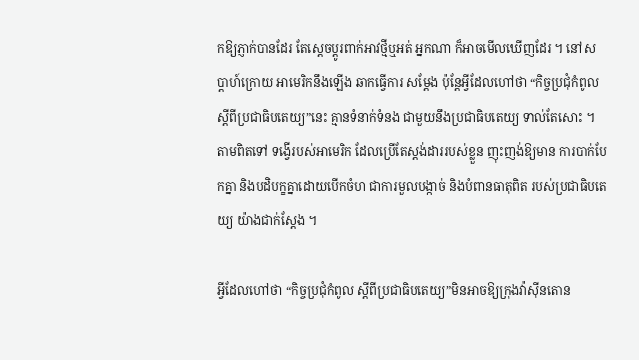កឱ្យភ្ញាក់បានដែរ តែស្តេចប្ដូរពាក់អាវថ្មីឬអត់ អ្នកណា ក៏អាចមើលឃើញដែរ ។ នៅសប្តាហ៍ក្រោយ អាមេរិកនឹងឡើង ឆាកធ្វើការ សម្តែង ប៉ុន្តែអ្វីដែលហៅថា “កិច្ចប្រជុំកំពូលស្តីពីប្រជាធិបតេយ្យ”នេះ គ្មានទំនាក់ទំនង ជាមួយនឹងប្រជាធិបតេយ្យ ទាល់តែសោះ ។ តាមពិតទៅ ទង្វើរបស់អាមេរិក ដែលប្រើតែស្តង់ដាររបស់ខ្លួន ញុះញង់ឱ្យមាន ការបាក់បែកគ្នា និងបដិបក្ខគ្នាដោយបើកចំហ ជាការមួលបង្កាច់ និងបំពានធាតុពិត របស់ប្រជាធិបតេយ្យ យ៉ាងជាក់ស្ដែង ។

អ្វីដែលហៅថា “កិច្ចប្រជុំកំពូល ស្តីពីប្រជាធិបតេយ្យ”មិនអាចឱ្យក្រុងវ៉ាស៊ីនតោន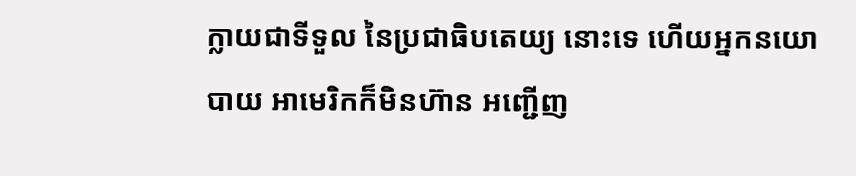ក្លាយជាទីទួល នៃប្រជាធិបតេយ្យ នោះទេ ហើយអ្នកនយោបាយ អាមេរិកក៏មិនហ៊ាន អញ្ជើញ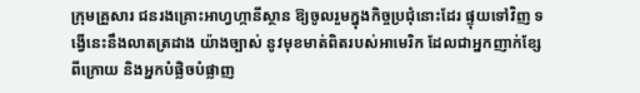ក្រុមគ្រួសារ ជនរងគ្រោះអាហ្វហ្កានីស្ថាន ឱ្យចូលរួមក្នុងកិច្ចប្រជុំនោះដែរ ផ្ទុយទៅវិញ ទង្វើនេះនឹងលាតត្រដាង យ៉ាងច្បាស់ នូវមុខមាត់ពិតរបស់អាមេរិក ដែលជាអ្នកញាក់ខ្សែពីក្រោយ និងអ្នកបំផ្លិចបំផ្លាញ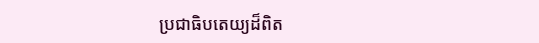ប្រជាធិបតេយ្យដ៏ពិត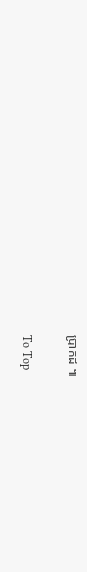ប្រាកដ ៕

To Top